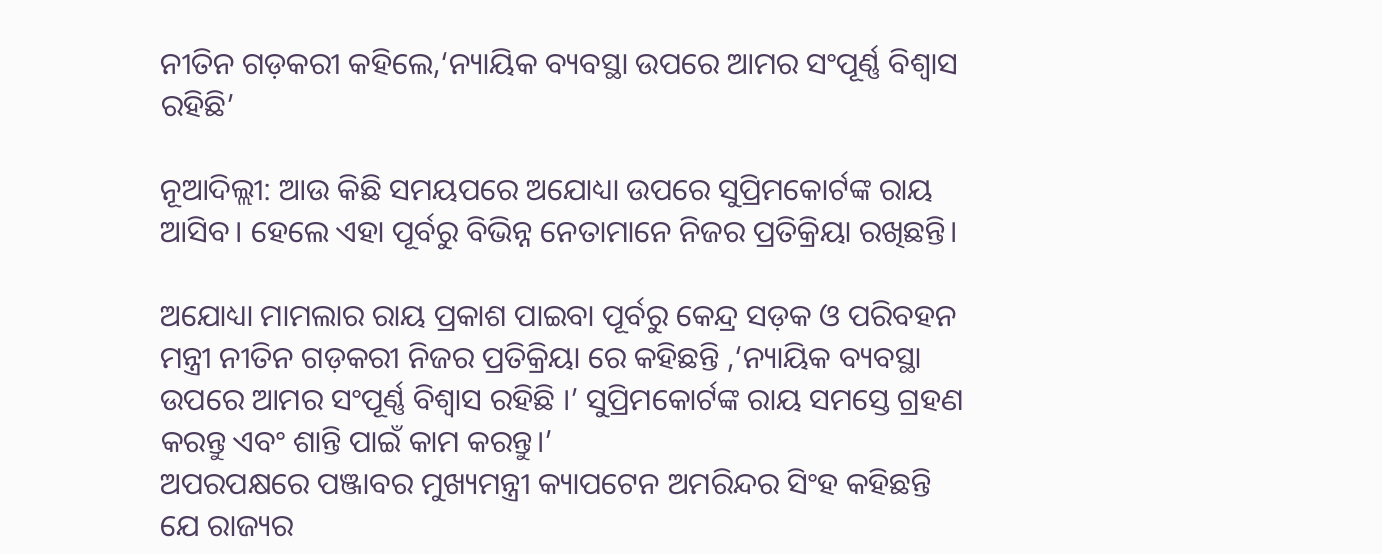ନୀତିନ ଗଡ଼କରୀ କହିଲେ,‘ନ୍ୟାୟିକ ବ୍ୟବସ୍ଥା ଉପରେ ଆମର ସଂପୂର୍ଣ୍ଣ ବିଶ୍ୱାସ ରହିଛି’

ନୂଆଦିଲ୍ଲୀ: ଆଉ କିଛି ସମୟପରେ ଅଯୋଧ୍ୟା ଉପରେ ସୁପ୍ରିମକୋର୍ଟଙ୍କ ରାୟ ଆସିବ। ହେଲେ ଏହା ପୂର୍ବରୁ ବିଭିନ୍ନ ନେତାମାନେ ନିଜର ପ୍ରତିକ୍ରିୟା ରଖିଛନ୍ତି।

ଅଯୋଧ୍ୟା ମାମଲାର ରାୟ ପ୍ରକାଶ ପାଇବା ପୂର୍ବରୁ କେନ୍ଦ୍ର ସଡ଼କ ଓ ପରିବହନ ମନ୍ତ୍ରୀ ନୀତିନ ଗଡ଼କରୀ ନିଜର ପ୍ରତିକ୍ରିୟା ରେ କହିଛନ୍ତି ,‘ନ୍ୟାୟିକ ବ୍ୟବସ୍ଥା ଉପରେ ଆମର ସଂପୂର୍ଣ୍ଣ ବିଶ୍ୱାସ ରହିଛି ।’ ସୁପ୍ରିମକୋର୍ଟଙ୍କ ରାୟ ସମସ୍ତେ ଗ୍ରହଣ କରନ୍ତୁ ଏବଂ ଶାନ୍ତି ପାଇଁ କାମ କରନ୍ତୁ।’
ଅପରପକ୍ଷରେ ପଞ୍ଜାବର ମୁଖ୍ୟମନ୍ତ୍ରୀ କ୍ୟାପଟେନ ଅମରିନ୍ଦର ସିଂହ କହିଛନ୍ତି ଯେ ରାଜ୍ୟର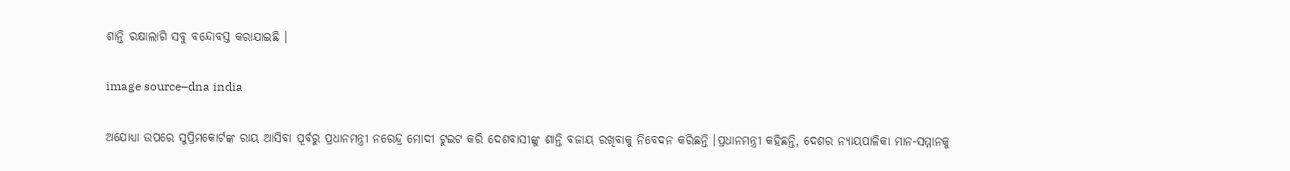ଶାନ୍ତି ରକ୍ଷାଲାଗି ସବୁ ବନ୍ଦୋବସ୍ତ କରାଯାଇଛି ।

image source–dna india

ଅଯୋଧ୍ୟା ଉପରେ ସୁପ୍ରିମକୋର୍ଟଙ୍କ ରାୟ ଆସିବା ପୂର୍ବରୁ ପ୍ରଧାନମନ୍ତ୍ରୀ ନରେନ୍ଦ୍ର ମୋଦୀ ଟୁଇଟ କରି ଦେଶବାସୀଙ୍କୁ ଶାନ୍ତି ବଜାୟ ରଖିବାକୁ ନିବେଦନ କରିଛନ୍ତି ।ପ୍ରଧାନମନ୍ତ୍ରୀ କହିଛନ୍ତି, ଦେଶର ନ୍ୟାୟପାଳିକା ମାନ-ସମ୍ମାନକୁ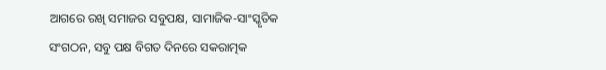ଆଗରେ ରଖି ସମାଜର ସବୁପକ୍ଷ, ସାମାଜିକ-ସାଂସ୍କୃତିକ ସଂଗଠନ, ସବୁ ପକ୍ଷ ବିଗତ ଦିନରେ ସକରାତ୍ମକ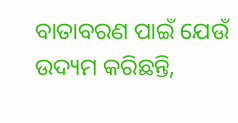ବାତାବରଣ ପାଇଁ ଯେଉଁ ଉଦ୍ୟମ କରିଛନ୍ତି,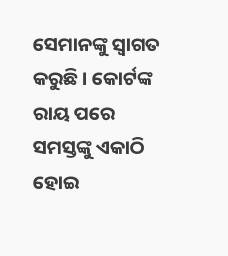ସେମାନଙ୍କୁ ସ୍ୱାଗତ କରୁଛି । କୋର୍ଟଙ୍କ ରାୟ ପରେ ସମସ୍ତଙ୍କୁ ଏକାଠି ହୋଇ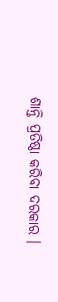ଶାନ୍ତି ପ୍ରତିଷ୍ଠା କରିବା ଦରକାର ।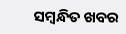ସମ୍ବନ୍ଧିତ ଖବର